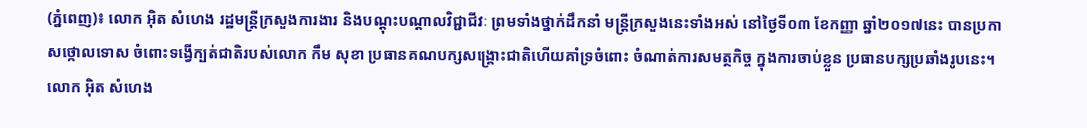(ភ្នំពេញ)៖ លោក អ៊ិត សំហេង រដ្ឋមន្រ្តីក្រសួងការងារ និងបណ្តុះបណ្តាលវិជ្ជាជីវៈ ព្រមទាំងថ្នាក់ដឹកនាំ មន្រ្តីក្រសួងនេះទាំងអស់ នៅថ្ងៃទី០៣ ខែកញ្ញា ឆ្នាំ២០១៧នេះ បានប្រកាសថ្កោលទោស ចំពោះទង្វើក្បត់ជាតិរបស់លោក កឹម សុខា ប្រធានគណបក្សសង្រ្គោះជាតិហើយគាំទ្រចំពោះ ចំណាត់ការសមត្ថកិច្ច ក្នុងការចាប់ខ្លួន ប្រធានបក្សប្រឆាំងរូបនេះ។
លោក អ៊ិត សំហេង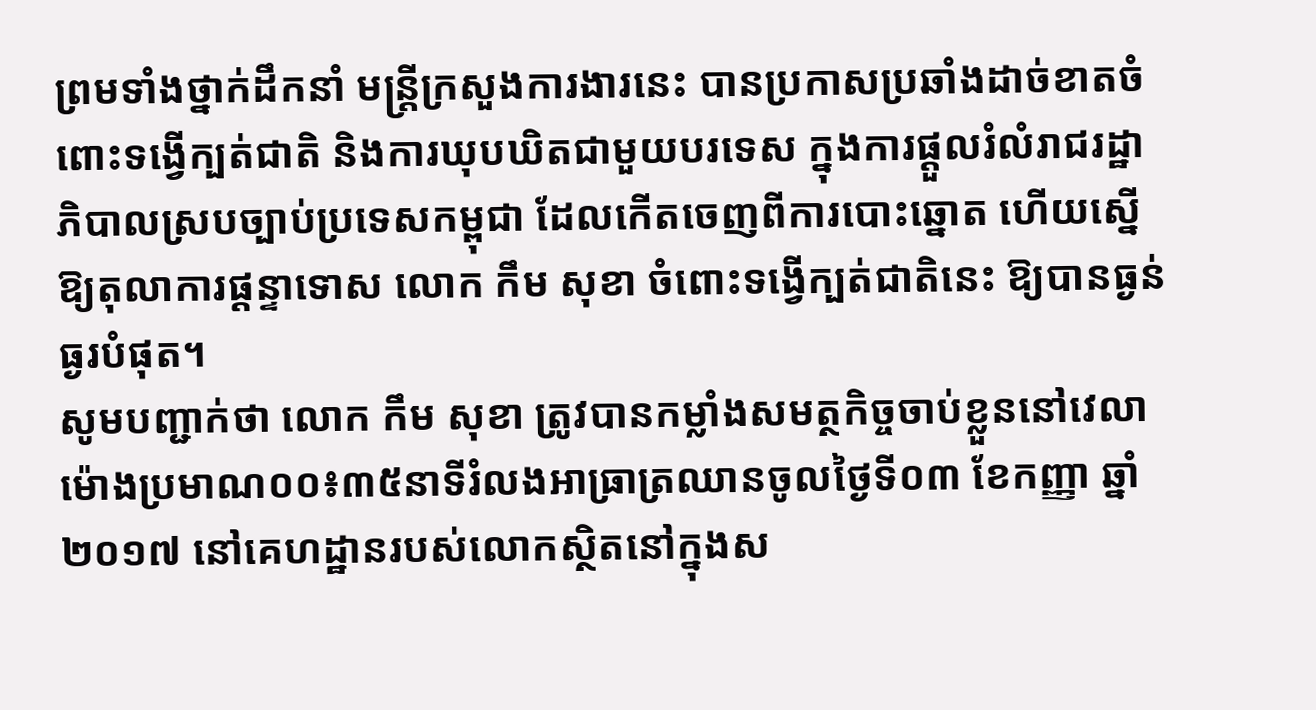ព្រមទាំងថ្នាក់ដឹកនាំ មន្រ្តីក្រសួងការងារនេះ បានប្រកាសប្រឆាំងដាច់ខាតចំពោះទង្វើក្បត់ជាតិ និងការឃុបឃិតជាមួយបរទេស ក្នុងការផ្តួលរំលំរាជរដ្ឋាភិបាលស្របច្បាប់ប្រទេសកម្ពុជា ដែលកើតចេញពីការបោះឆ្នោត ហើយស្នើឱ្យតុលាការផ្តន្ទាទោស លោក កឹម សុខា ចំពោះទង្វើក្បត់ជាតិនេះ ឱ្យបានធ្ងន់ធ្ងរបំផុត។
សូមបញ្ជាក់ថា លោក កឹម សុខា ត្រូវបានកម្លាំងសមត្ថកិច្ចចាប់ខ្លួននៅវេលាម៉ោងប្រមាណ០០៖៣៥នាទីរំលងអាធ្រាត្រឈានចូលថ្ងៃទី០៣ ខែកញ្ញា ឆ្នាំ២០១៧ នៅគេហដ្ឋានរបស់លោកស្ថិតនៅក្នុងស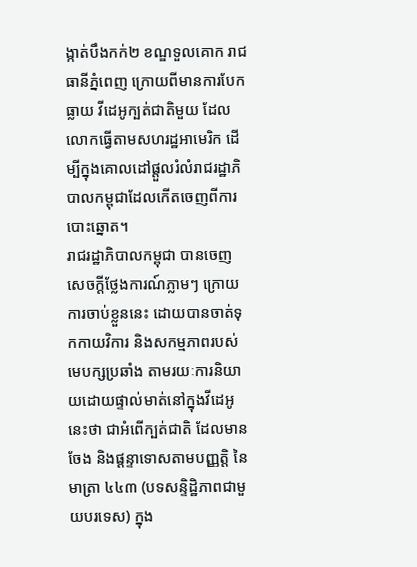ង្កាត់បឹងកក់២ ខណ្ឌទួលគោក រាជធានីភ្នំពេញ ក្រោយពីមានការបែកធ្លាយ វីដេអូក្បត់ជាតិមួយ ដែលលោកធ្វើតាមសហរដ្ឋអាមេរិក ដើម្បីក្នុងគោលដៅផ្តួលរំលំរាជរដ្ឋាភិបាលកម្ពុជាដែលកើតចេញពីការបោះឆ្នោត។
រាជរដ្ឋាភិបាលកម្ពុជា បានចេញសេចក្តីថ្លែងការណ៍ភ្លាមៗ ក្រោយការចាប់ខ្លួននេះ ដោយបានចាត់ទុកកាយវិការ និងសកម្មភាពរបស់ មេបក្សប្រឆាំង តាមរយៈការនិយាយដោយផ្ទាល់មាត់នៅក្នុងវីដេអូនេះថា ជាអំពើក្បត់ជាតិ ដែលមានចែង និងផ្តន្ទាទោសតាមបញ្ញត្តិ នៃមាត្រា ៤៤៣ (បទសន្ទិដ្ឋិភាពជាមួយបរទេស) ក្នុង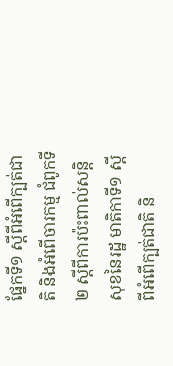ផ្នែកទី១ ស្តីពីអំពើក្បត់ជាតិ និងអំពើចារកម្ម ជំពូកទី២ ស្តីពីការប៉ះពាល់សន្តិសុខនៃរដ្ឋ មាតិកាទី១ ស្តីពីអំពើក្បត់ជាតិ និ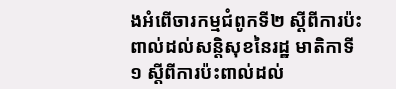ងអំពើចារកម្មជំពូកទី២ ស្តីពីការប៉ះពាល់ដល់សន្តិសុខនៃរដ្ឋ មាតិកាទី១ ស្តីពីការប៉ះពាល់ដល់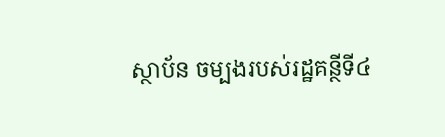ស្ថាប័ន ចម្បងរបស់រដ្ឋគន្ថីទី៤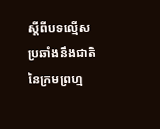ស្តីពីបទល្មើសប្រឆាំងនឹងជាតិ នៃក្រមព្រហ្ម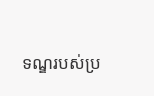ទណ្ឌរបស់ប្រ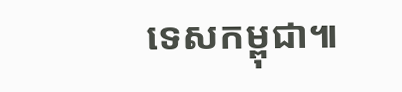ទេសកម្ពុជា៕